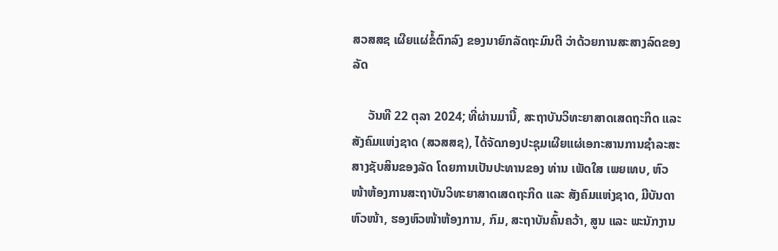ສວສສຊ ເຜີຍແຜ່ຂໍ້ຕົກລົງ ຂອງນາຍົກລັດຖະມົນຕີ ວ່າດ້ວຍການສະສາງລົດຂອງລັດ

     ວັນທີ 22 ຕຸລາ 2024; ທີ່ຜ່ານມານີ້, ສະຖາບັນວິທະຍາສາດເສດຖະກິດ ແລະ ສັງຄົມແຫ່ງຊາດ (ສວສສຊ), ໄດ້ຈັດກອງປະຊຸມເຜີຍແຜ່ເອກະສານການຊຳລະສະສາງຊັບສິນຂອງລັດ ໂດຍການເປັນປະທານຂອງ ທ່ານ ເພັດໃສ ເພຍເທບ, ຫົວໜ້າຫ້ອງການສະຖາບັນວິທະຍາສາດເສດຖະກິດ ແລະ ສັງຄົມແຫ່ງຊາດ, ມີບັນດາຫົວໜ້າ, ຮອງຫົວໜ້າຫ້ອງການ, ກົມ, ສະຖາບັນຄົ້ນຄວ້າ, ສູນ ແລະ ພະນັກງານ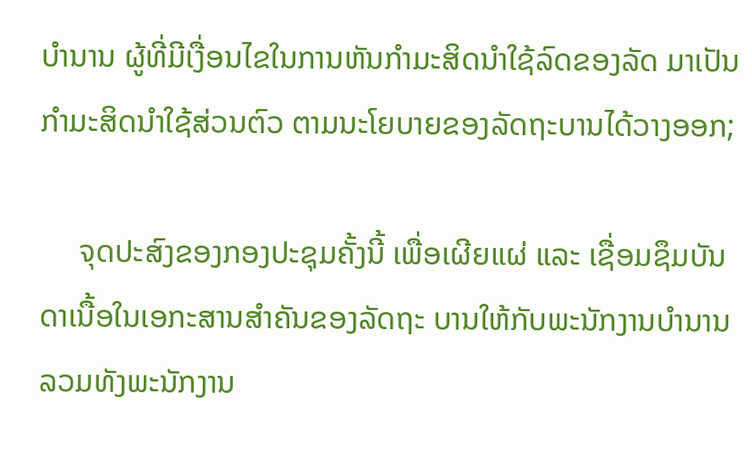ບໍານານ ຜູ້ທີ່ມີເງື່ອນໄຂໃນການຫັນກຳມະສິດນໍາໃຊ້ລົດຂອງລັດ ມາເປັນກໍາມະສິດນໍາໃຊ້ສ່ວນຕົວ ຕາມນະໂຍບາຍຂອງລັດຖະບານໄດ້ວາງອອກ;

     ຈຸດປະສົງຂອງກອງປະຊຸມຄັ້ງນີ້ ເພື່ອເຜີຍແຜ່ ແລະ ເຊື່ອມຊຶມບັນດາເນື້ອໃນເອກະສານສໍາຄັນຂອງລັດຖະ ບານໃຫ້ກັບພະນັກງານບໍານານ ລວມທັງພະນັກງານ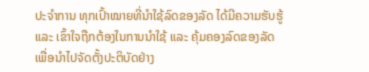ປະຈໍາການ ທຸກເປົ້າໝາຍທີ່ນໍາໃຊ້ລົດຂອງລັດ ໄດ້ມີຄວາມຮັບຮູ້ ແລະ ເຂົ້າໃຈຖືກຕ້ອງໃນການນໍາໃຊ້ ແລະ ຄຸ້ມຄອງລົດຂອງລັດ ເພື່ອນໍາໄປຈັດຕັ້ງປະຕິບັດຢ່າງ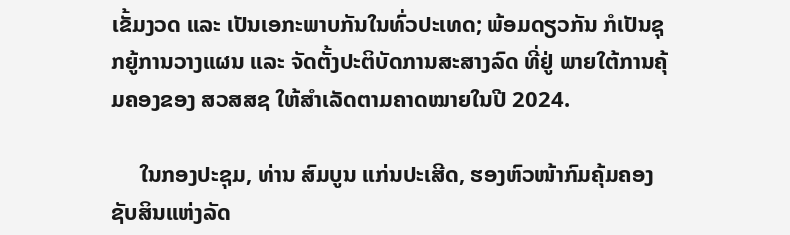ເຂັ້ມງວດ ແລະ ເປັນເອກະພາບກັນໃນທົ່ວປະເທດ; ພ້ອມດຽວກັນ ກໍເປັນຊຸກຍູ້ການວາງແຜນ ແລະ ຈັດຕັ້ງປະຕິບັດການສະສາງລົດ ທີ່ຢູ່ ພາຍໃຕ້ການຄຸ້ມຄອງຂອງ ສວສສຊ ໃຫ້ສຳເລັດຕາມຄາດໝາຍໃນປີ 2024.

     ໃນກອງປະຊຸມ, ທ່ານ ສົມບູນ ແກ່ນປະເສີດ, ຮອງຫົວໜ້າກົມຄຸ້ມຄອງຊັບສິນແຫ່ງລັດ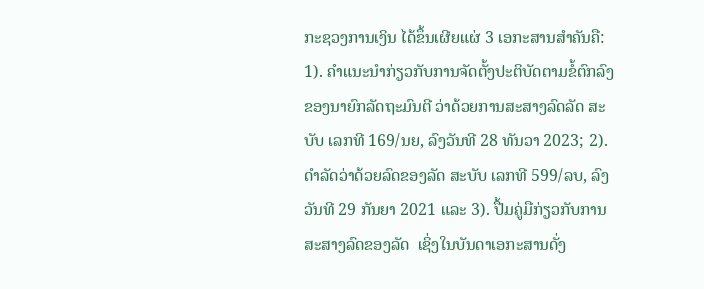ກະຊວງການເງິນ ໄດ້ຂຶ້ນເຜີຍແຜ່ 3 ເອກະສານສໍາຄັນຄື: 1). ຄຳແນະນຳກ່ຽວກັບການຈັດຕັ້ງປະຕິບັດຕາມຂໍ້ຕົກລົງຂອງນາຍົກລັດຖະມົນຕີ ວ່າດ້ວຍການສະສາງລົດລັດ ສະບັບ ເລກທີ 169/ນຍ, ລົງວັນທີ 28 ທັນວາ 2023; 2). ດຳລັດວ່າດ້ວຍລົດຂອງລັດ ສະບັບ ເລກທີ 599/ລບ, ລົງວັນທີ 29 ກັນຍາ 2021 ແລະ 3). ປື້ມຄູ່ມືກ່ຽວກັບການສະສາງລົດຂອງລັດ  ເຊິ່ງໃນບັນດາເອກະສານດັ່ງ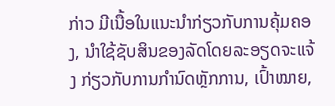ກ່າວ ມີເນື້ອໃນແນະນໍາກ່ຽວກັບການຄຸ້ມຄອງ, ນໍາໃຊ້ຊັບສິນຂອງລັດໂດຍລະອຽດຈະແຈ້ງ ກ່ຽວກັບການກໍານົດຫຼັກການ, ເປົ້າໝາຍ,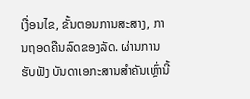ເງື່ອນໄຂ, ຂັ້ນຕອນການສະສາງ, ການຖອດຄືນລົດຂອງລັດ. ຜ່ານການຮັບຟັງ ບັນດາເອກະສານສໍາຄັນເຫຼົ່ານີ້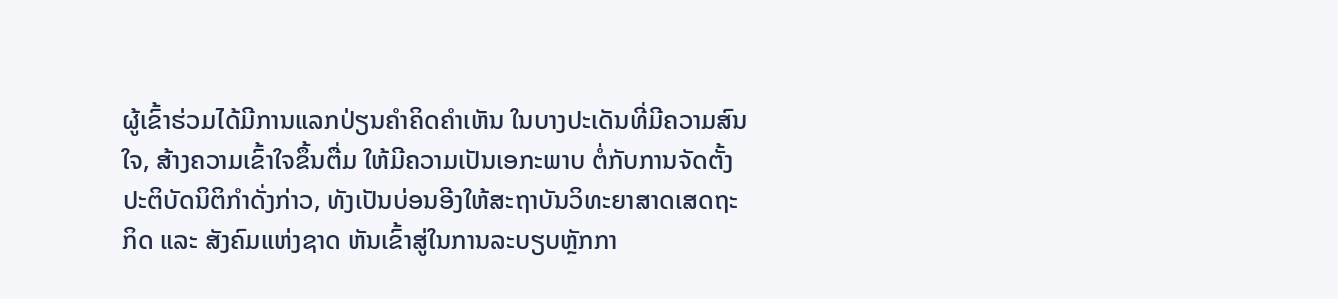ຜູ້ເຂົ້າຮ່ວມໄດ້ມີການແລກປ່ຽນຄຳຄິດຄຳເຫັນ ໃນບາງປະເດັນທີ່ມີຄວາມສົນໃຈ, ສ້າງຄວາມເຂົ້າໃຈຂຶ້ນຕື່ມ ໃຫ້ມີຄວາມເປັນເອກະພາບ ຕໍ່ກັບການຈັດຕັ້ງປະຕິບັດນິຕິກຳດັ່ງກ່າວ, ທັງເປັນບ່ອນອີງໃຫ້ສະຖາບັນວິທະຍາສາດເສດຖະກິດ ແລະ ສັງຄົມແຫ່ງຊາດ ຫັນເຂົ້າສູ່ໃນການລະບຽບຫຼັກກາ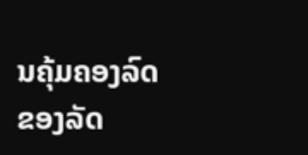ນຄຸ້ມຄອງລົດຂອງລັດ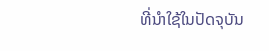ທີ່ນໍາໃຊ້ໃນປັດຈຸບັນ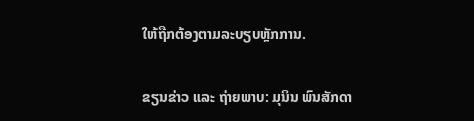ໃຫ້ຖືກຕ້ອງຕາມລະບຽບຫຼັກການ.

ຂຽນຂ່າວ ແລະ ຖ່າຍພາບ: ມຸນິນ ພົນສັກດາ